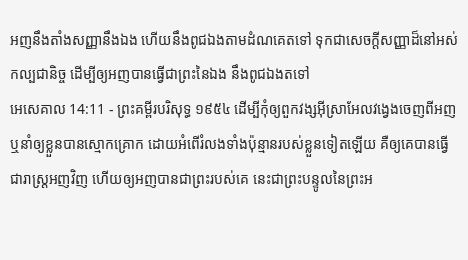អញនឹងតាំងសញ្ញានឹងឯង ហើយនឹងពូជឯងតាមដំណគេតទៅ ទុកជាសេចក្ដីសញ្ញាដ៏នៅអស់កល្បជានិច្ច ដើម្បីឲ្យអញបានធ្វើជាព្រះនៃឯង នឹងពូជឯងតទៅ
អេសេគាល 14:11 - ព្រះគម្ពីរបរិសុទ្ធ ១៩៥៤ ដើម្បីកុំឲ្យពួកវង្សអ៊ីស្រាអែលវង្វេងចេញពីអញ ឬនាំឲ្យខ្លួនបានស្មោកគ្រោក ដោយអំពើរំលងទាំងប៉ុន្មានរបស់ខ្លួនទៀតឡើយ គឺឲ្យគេបានធ្វើជារាស្ត្រអញវិញ ហើយឲ្យអញបានជាព្រះរបស់គេ នេះជាព្រះបន្ទូលនៃព្រះអ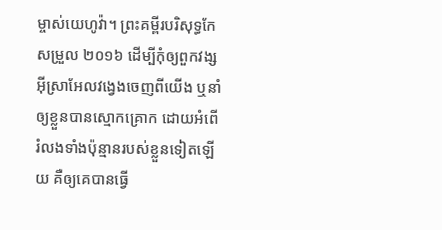ម្ចាស់យេហូវ៉ា។ ព្រះគម្ពីរបរិសុទ្ធកែសម្រួល ២០១៦ ដើម្បីកុំឲ្យពួកវង្សអ៊ីស្រាអែលវង្វេងចេញពីយើង ឬនាំឲ្យខ្លួនបានស្មោកគ្រោក ដោយអំពើរំលងទាំងប៉ុន្មានរបស់ខ្លួនទៀតឡើយ គឺឲ្យគេបានធ្វើ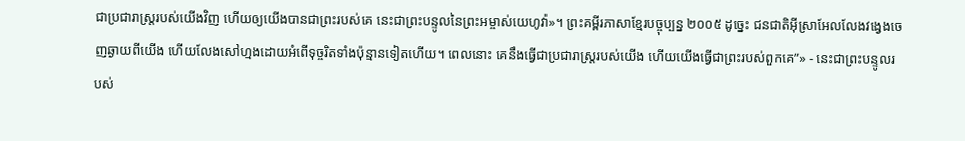ជាប្រជារាស្ត្ររបស់យើងវិញ ហើយឲ្យយើងបានជាព្រះរបស់គេ នេះជាព្រះបន្ទូលនៃព្រះអម្ចាស់យេហូវ៉ា»។ ព្រះគម្ពីរភាសាខ្មែរបច្ចុប្បន្ន ២០០៥ ដូច្នេះ ជនជាតិអ៊ីស្រាអែលលែងវង្វេងចេញឆ្ងាយពីយើង ហើយលែងសៅហ្មងដោយអំពើទុច្ចរិតទាំងប៉ុន្មានទៀតហើយ។ ពេលនោះ គេនឹងធ្វើជាប្រជារាស្ត្ររបស់យើង ហើយយើងធ្វើជាព្រះរបស់ពួកគេ”» - នេះជាព្រះបន្ទូលរបស់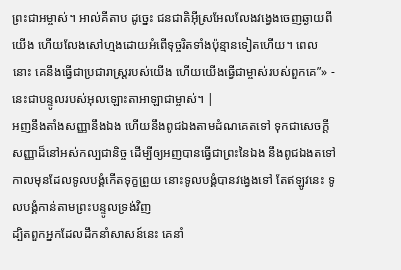ព្រះជាអម្ចាស់។ អាល់គីតាប ដូច្នេះ ជនជាតិអ៊ីស្រអែលលែងវង្វេងចេញឆ្ងាយពីយើង ហើយលែងសៅហ្មងដោយអំពើទុច្ចរិតទាំងប៉ុន្មានទៀតហើយ។ ពេលនោះ គេនឹងធ្វើជាប្រជារាស្ត្ររបស់យើង ហើយយើងធ្វើជាម្ចាស់របស់ពួកគេ”» - នេះជាបន្ទូលរបស់អុលឡោះតាអាឡាជាម្ចាស់។ |
អញនឹងតាំងសញ្ញានឹងឯង ហើយនឹងពូជឯងតាមដំណគេតទៅ ទុកជាសេចក្ដីសញ្ញាដ៏នៅអស់កល្បជានិច្ច ដើម្បីឲ្យអញបានធ្វើជាព្រះនៃឯង នឹងពូជឯងតទៅ
កាលមុនដែលទូលបង្គំកើតទុក្ខព្រួយ នោះទូលបង្គំបានវង្វេងទៅ តែឥឡូវនេះ ទូលបង្គំកាន់តាមព្រះបន្ទូលទ្រង់វិញ
ដ្បិតពួកអ្នកដែលដឹកនាំសាសន៍នេះ គេនាំ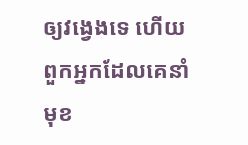ឲ្យវង្វេងទេ ហើយពួកអ្នកដែលគេនាំមុខ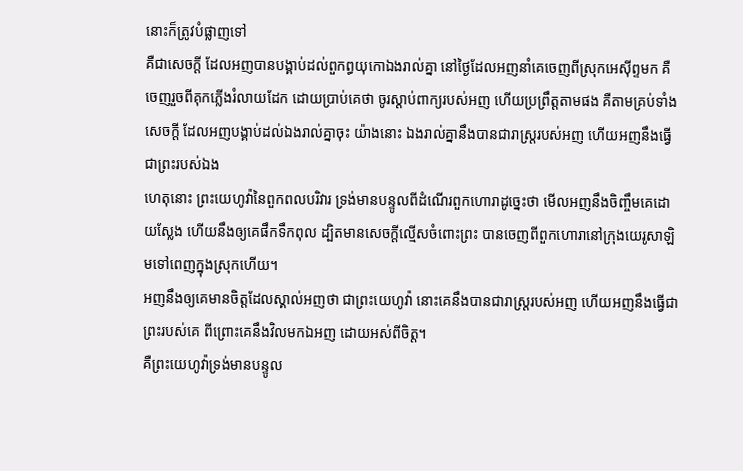នោះក៏ត្រូវបំផ្លាញទៅ
គឺជាសេចក្ដី ដែលអញបានបង្គាប់ដល់ពួកព្ធយុកោឯងរាល់គ្នា នៅថ្ងៃដែលអញនាំគេចេញពីស្រុកអេស៊ីព្ទមក គឺចេញរួចពីគុកភ្លើងរំលាយដែក ដោយប្រាប់គេថា ចូរស្តាប់ពាក្យរបស់អញ ហើយប្រព្រឹត្តតាមផង គឺតាមគ្រប់ទាំងសេចក្ដី ដែលអញបង្គាប់ដល់ឯងរាល់គ្នាចុះ យ៉ាងនោះ ឯងរាល់គ្នានឹងបានជារាស្ត្ររបស់អញ ហើយអញនឹងធ្វើជាព្រះរបស់ឯង
ហេតុនោះ ព្រះយេហូវ៉ានៃពួកពលបរិវារ ទ្រង់មានបន្ទូលពីដំណើរពួកហោរាដូច្នេះថា មើលអញនឹងចិញ្ចឹមគេដោយស្លែង ហើយនឹងឲ្យគេផឹកទឹកពុល ដ្បិតមានសេចក្ដីល្មើសចំពោះព្រះ បានចេញពីពួកហោរានៅក្រុងយេរូសាឡិមទៅពេញក្នុងស្រុកហើយ។
អញនឹងឲ្យគេមានចិត្តដែលស្គាល់អញថា ជាព្រះយេហូវ៉ា នោះគេនឹងបានជារាស្ត្ររបស់អញ ហើយអញនឹងធ្វើជាព្រះរបស់គេ ពីព្រោះគេនឹងវិលមកឯអញ ដោយអស់ពីចិត្ត។
គឺព្រះយេហូវ៉ាទ្រង់មានបន្ទូល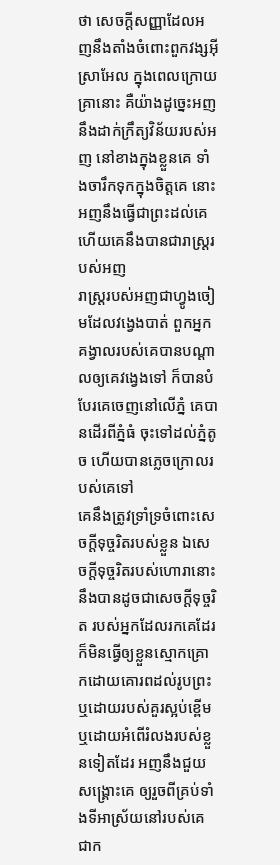ថា សេចក្ដីសញ្ញាដែលអញនឹងតាំងចំពោះពួកវង្សអ៊ីស្រាអែល ក្នុងពេលក្រោយគ្រានោះ គឺយ៉ាងដូច្នេះអញនឹងដាក់ក្រឹត្យវិន័យរបស់អញ នៅខាងក្នុងខ្លួនគេ ទាំងចារឹកទុកក្នុងចិត្តគេ នោះអញនឹងធ្វើជាព្រះដល់គេ ហើយគេនឹងបានជារាស្ត្ររបស់អញ
រាស្ត្ររបស់អញជាហ្វូងចៀមដែលវង្វេងបាត់ ពួកអ្នកគង្វាលរបស់គេបានបណ្តាលឲ្យគេវង្វេងទៅ ក៏បានបំបែរគេចេញនៅលើភ្នំ គេបានដើរពីភ្នំធំ ចុះទៅដល់ភ្នំតូច ហើយបានភ្លេចក្រោលរបស់គេទៅ
គេនឹងត្រូវទ្រាំទ្រចំពោះសេចក្ដីទុច្ចរិតរបស់ខ្លួន ឯសេចក្ដីទុច្ចរិតរបស់ហោរានោះនឹងបានដូចជាសេចក្ដីទុច្ចរិត របស់អ្នកដែលរកគេដែរ
ក៏មិនធ្វើឲ្យខ្លួនស្មោកគ្រោកដោយគោរពដល់រូបព្រះ ឬដោយរបស់គួរស្អប់ខ្ពើម ឬដោយអំពើរំលងរបស់ខ្លួនទៀតដែរ អញនឹងជួយសង្គ្រោះគេ ឲ្យរួចពីគ្រប់ទាំងទីអាស្រ័យនៅរបស់គេ ជាក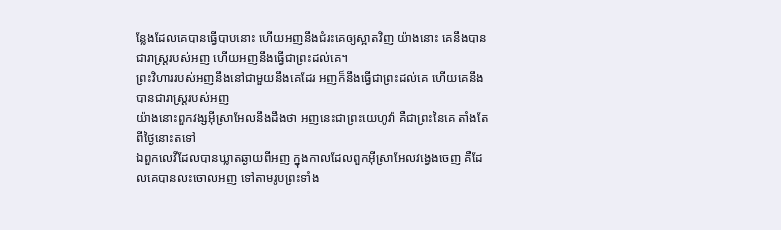ន្លែងដែលគេបានធ្វើបាបនោះ ហើយអញនឹងជំរះគេឲ្យស្អាតវិញ យ៉ាងនោះ គេនឹងបានជារាស្ត្ររបស់អញ ហើយអញនឹងធ្វើជាព្រះដល់គេ។
ព្រះវិហាររបស់អញនឹងនៅជាមួយនឹងគេដែរ អញក៏នឹងធ្វើជាព្រះដល់គេ ហើយគេនឹងបានជារាស្ត្ររបស់អញ
យ៉ាងនោះពួកវង្សអ៊ីស្រាអែលនឹងដឹងថា អញនេះជាព្រះយេហូវ៉ា គឺជាព្រះនៃគេ តាំងតែពីថ្ងៃនោះតទៅ
ឯពួកលេវីដែលបានឃ្លាតឆ្ងាយពីអញ ក្នុងកាលដែលពួកអ៊ីស្រាអែលវង្វេងចេញ គឺដែលគេបានលះចោលអញ ទៅតាមរូបព្រះទាំង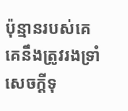ប៉ុន្មានរបស់គេ គេនឹងត្រូវរងទ្រាំសេចក្ដីទុ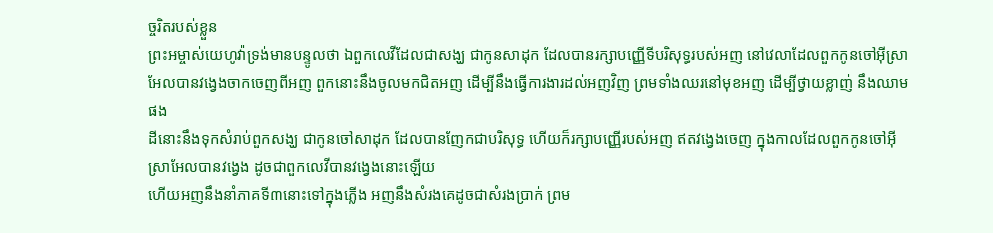ច្ចរិតរបស់ខ្លួន
ព្រះអម្ចាស់យេហូវ៉ាទ្រង់មានបន្ទូលថា ឯពួកលេវីដែលជាសង្ឃ ជាកូនសាដុក ដែលបានរក្សាបញ្ញើទីបរិសុទ្ធរបស់អញ នៅវេលាដែលពួកកូនចៅអ៊ីស្រាអែលបានវង្វេងចាកចេញពីអញ ពួកនោះនឹងចូលមកជិតអញ ដើម្បីនឹងធ្វើការងារដល់អញវិញ ព្រមទាំងឈរនៅមុខអញ ដើម្បីថ្វាយខ្លាញ់ នឹងឈាមផង
ដីនោះនឹងទុកសំរាប់ពួកសង្ឃ ជាកូនចៅសាដុក ដែលបានញែកជាបរិសុទ្ធ ហើយក៏រក្សាបញ្ញើរបស់អញ ឥតវង្វេងចេញ ក្នុងកាលដែលពួកកូនចៅអ៊ីស្រាអែលបានវង្វេង ដូចជាពួកលេវីបានវង្វេងនោះឡើយ
ហើយអញនឹងនាំភាគទី៣នោះទៅក្នុងភ្លើង អញនឹងសំរងគេដូចជាសំរងប្រាក់ ព្រម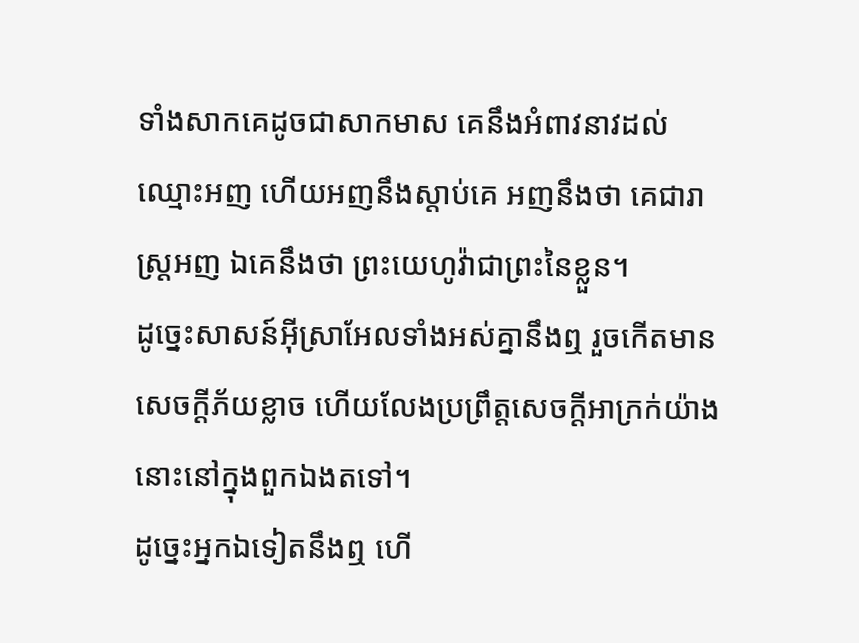ទាំងសាកគេដូចជាសាកមាស គេនឹងអំពាវនាវដល់ឈ្មោះអញ ហើយអញនឹងស្តាប់គេ អញនឹងថា គេជារាស្ត្រអញ ឯគេនឹងថា ព្រះយេហូវ៉ាជាព្រះនៃខ្លួន។
ដូច្នេះសាសន៍អ៊ីស្រាអែលទាំងអស់គ្នានឹងឮ រួចកើតមានសេចក្ដីភ័យខ្លាច ហើយលែងប្រព្រឹត្តសេចក្ដីអាក្រក់យ៉ាងនោះនៅក្នុងពួកឯងតទៅ។
ដូច្នេះអ្នកឯទៀតនឹងឮ ហើ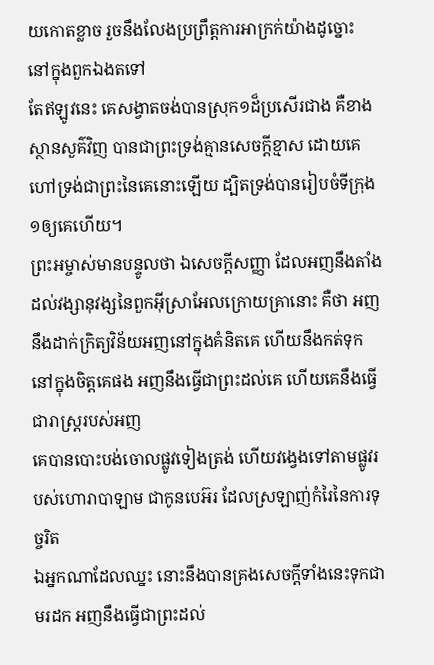យកោតខ្លាច រួចនឹងលែងប្រព្រឹត្តការអាក្រក់យ៉ាងដូច្នោះ នៅក្នុងពួកឯងតទៅ
តែឥឡូវនេះ គេសង្វាតចង់បានស្រុក១ដ៏ប្រសើរជាង គឺខាងស្ថានសួគ៌វិញ បានជាព្រះទ្រង់គ្មានសេចក្ដីខ្មាស ដោយគេហៅទ្រង់ជាព្រះនៃគេនោះឡើយ ដ្បិតទ្រង់បានរៀបចំទីក្រុង១ឲ្យគេហើយ។
ព្រះអម្ចាស់មានបន្ទូលថា ឯសេចក្ដីសញ្ញា ដែលអញនឹងតាំងដល់វង្សានុវង្សនៃពួកអ៊ីស្រាអែលក្រោយគ្រានោះ គឺថា អញនឹងដាក់ក្រិត្យវិន័យអញនៅក្នុងគំនិតគេ ហើយនឹងកត់ទុក នៅក្នុងចិត្តគេផង អញនឹងធ្វើជាព្រះដល់គេ ហើយគេនឹងធ្វើជារាស្ត្ររបស់អញ
គេបានបោះបង់ចោលផ្លូវទៀងត្រង់ ហើយវង្វេងទៅតាមផ្លូវរបស់ហោរាបាឡាម ជាកូនបេអ៊រ ដែលស្រឡាញ់កំរៃនៃការទុច្ចរិត
ឯអ្នកណាដែលឈ្នះ នោះនឹងបានគ្រងសេចក្ដីទាំងនេះទុកជាមរដក អញនឹងធ្វើជាព្រះដល់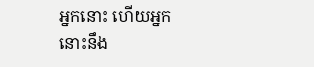អ្នកនោះ ហើយអ្នកនោះនឹង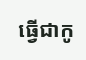ធ្វើជាកូ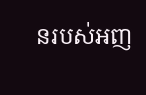នរបស់អញ